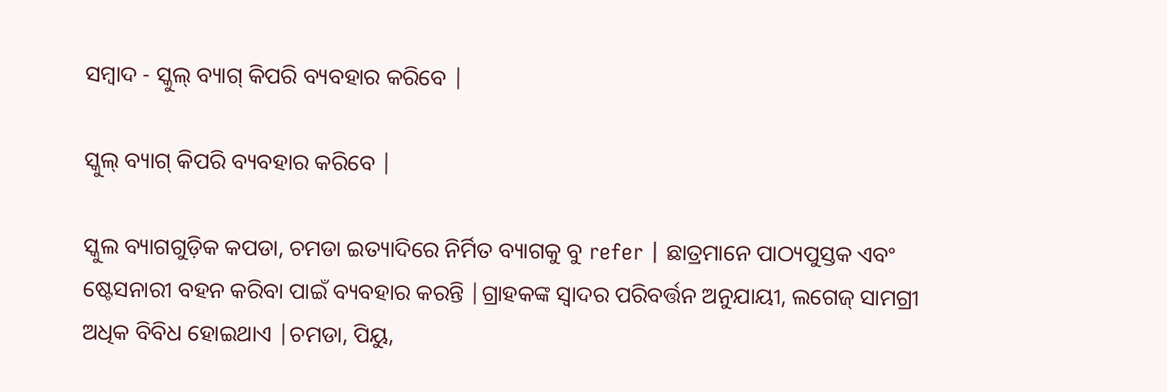ସମ୍ବାଦ - ସ୍କୁଲ୍ ବ୍ୟାଗ୍ କିପରି ବ୍ୟବହାର କରିବେ |

ସ୍କୁଲ୍ ବ୍ୟାଗ୍ କିପରି ବ୍ୟବହାର କରିବେ |

ସ୍କୁଲ ବ୍ୟାଗଗୁଡ଼ିକ କପଡା, ଚମଡା ଇତ୍ୟାଦିରେ ନିର୍ମିତ ବ୍ୟାଗକୁ ବୁ refer | ଛାତ୍ରମାନେ ପାଠ୍ୟପୁସ୍ତକ ଏବଂ ଷ୍ଟେସନାରୀ ବହନ କରିବା ପାଇଁ ବ୍ୟବହାର କରନ୍ତି |ଗ୍ରାହକଙ୍କ ସ୍ୱାଦର ପରିବର୍ତ୍ତନ ଅନୁଯାୟୀ, ଲଗେଜ୍ ସାମଗ୍ରୀ ଅଧିକ ବିବିଧ ହୋଇଥାଏ |ଚମଡା, ପିୟୁ,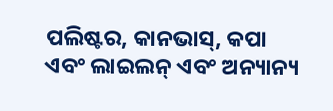ପଲିଷ୍ଟର, କାନଭାସ୍, କପା ଏବଂ ଲାଇଲନ୍ ଏବଂ ଅନ୍ୟାନ୍ୟ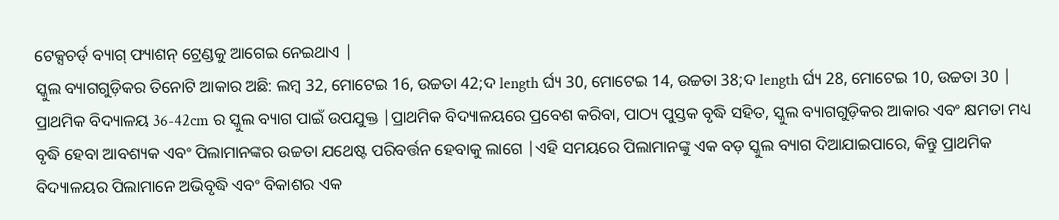ଟେକ୍ସଚର୍ଡ୍ ବ୍ୟାଗ୍ ଫ୍ୟାଶନ୍ ଟ୍ରେଣ୍ଡକୁ ଆଗେଇ ନେଇଥାଏ |
ସ୍କୁଲ ବ୍ୟାଗଗୁଡ଼ିକର ତିନୋଟି ଆକାର ଅଛି: ଲମ୍ବ 32, ମୋଟେଇ 16, ଉଚ୍ଚତା 42;ଦ length ର୍ଘ୍ୟ 30, ମୋଟେଇ 14, ଉଚ୍ଚତା 38;ଦ length ର୍ଘ୍ୟ 28, ମୋଟେଇ 10, ଉଚ୍ଚତା 30 |
ପ୍ରାଥମିକ ବିଦ୍ୟାଳୟ 36-42cm ର ସ୍କୁଲ ବ୍ୟାଗ ପାଇଁ ଉପଯୁକ୍ତ |ପ୍ରାଥମିକ ବିଦ୍ୟାଳୟରେ ପ୍ରବେଶ କରିବା, ପାଠ୍ୟ ପୁସ୍ତକ ବୃଦ୍ଧି ସହିତ, ସ୍କୁଲ ବ୍ୟାଗଗୁଡ଼ିକର ଆକାର ଏବଂ କ୍ଷମତା ମଧ୍ୟ ବୃଦ୍ଧି ହେବା ଆବଶ୍ୟକ ଏବଂ ପିଲାମାନଙ୍କର ଉଚ୍ଚତା ଯଥେଷ୍ଟ ପରିବର୍ତ୍ତନ ହେବାକୁ ଲାଗେ |ଏହି ସମୟରେ ପିଲାମାନଙ୍କୁ ଏକ ବଡ଼ ସ୍କୁଲ ବ୍ୟାଗ ଦିଆଯାଇପାରେ, କିନ୍ତୁ ପ୍ରାଥମିକ ବିଦ୍ୟାଳୟର ପିଲାମାନେ ଅଭିବୃଦ୍ଧି ଏବଂ ବିକାଶର ଏକ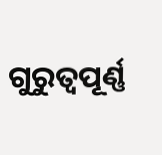ଗୁରୁତ୍ୱପୂର୍ଣ୍ଣ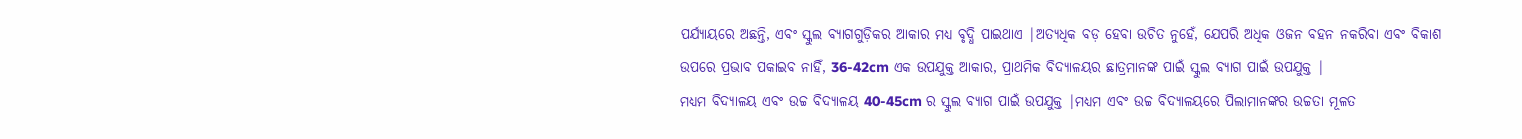ପର୍ଯ୍ୟାୟରେ ଅଛନ୍ତି, ଏବଂ ସ୍କୁଲ ବ୍ୟାଗଗୁଡ଼ିକର ଆକାର ମଧ୍ୟ ବୃଦ୍ଧି ପାଇଥାଏ |ଅତ୍ୟଧିକ ବଡ଼ ହେବା ଉଚିତ ନୁହେଁ, ଯେପରି ଅଧିକ ଓଜନ ବହନ ନକରିବା ଏବଂ ବିକାଶ ଉପରେ ପ୍ରଭାବ ପକାଇବ ନାହିଁ, 36-42cm ଏକ ଉପଯୁକ୍ତ ଆକାର, ପ୍ରାଥମିକ ବିଦ୍ୟାଳୟର ଛାତ୍ରମାନଙ୍କ ପାଇଁ ସ୍କୁଲ ବ୍ୟାଗ ପାଇଁ ଉପଯୁକ୍ତ |
ମଧ୍ୟମ ବିଦ୍ୟାଳୟ ଏବଂ ଉଚ୍ଚ ବିଦ୍ୟାଳୟ 40-45cm ର ସ୍କୁଲ ବ୍ୟାଗ ପାଇଁ ଉପଯୁକ୍ତ |ମଧ୍ୟମ ଏବଂ ଉଚ୍ଚ ବିଦ୍ୟାଳୟରେ ପିଲାମାନଙ୍କର ଉଚ୍ଚତା ମୂଳତ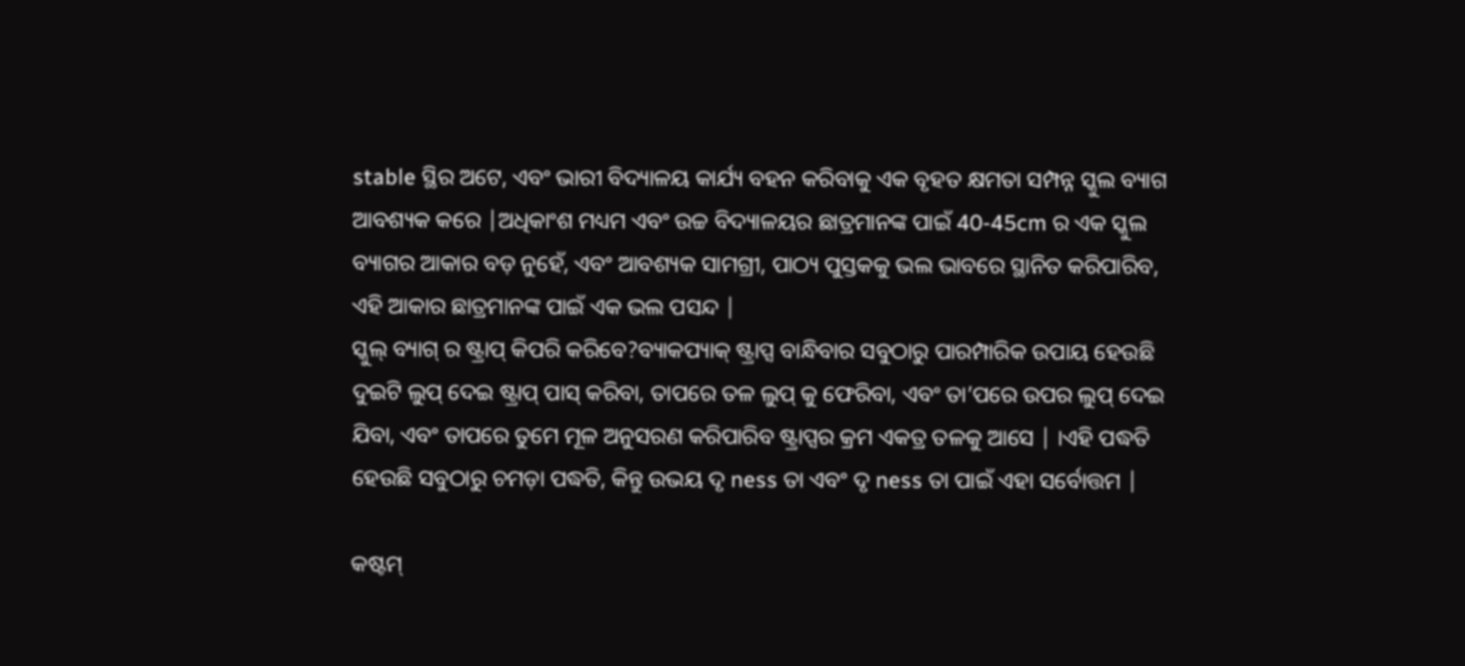stable ସ୍ଥିର ଅଟେ, ଏବଂ ଭାରୀ ବିଦ୍ୟାଳୟ କାର୍ଯ୍ୟ ବହନ କରିବାକୁ ଏକ ବୃହତ କ୍ଷମତା ସମ୍ପନ୍ନ ସ୍କୁଲ ବ୍ୟାଗ ଆବଶ୍ୟକ କରେ |ଅଧିକାଂଶ ମଧ୍ୟମ ଏବଂ ଉଚ୍ଚ ବିଦ୍ୟାଳୟର ଛାତ୍ରମାନଙ୍କ ପାଇଁ 40-45cm ର ଏକ ସ୍କୁଲ ବ୍ୟାଗର ଆକାର ବଡ଼ ନୁହେଁ, ଏବଂ ଆବଶ୍ୟକ ସାମଗ୍ରୀ, ପାଠ୍ୟ ପୁସ୍ତକକୁ ଭଲ ଭାବରେ ସ୍ଥାନିତ କରିପାରିବ, ଏହି ଆକାର ଛାତ୍ରମାନଙ୍କ ପାଇଁ ଏକ ଭଲ ପସନ୍ଦ |
ସ୍କୁଲ୍ ବ୍ୟାଗ୍ ର ଷ୍ଟ୍ରାପ୍ କିପରି କରିବେ?ବ୍ୟାକପ୍ୟାକ୍ ଷ୍ଟ୍ରାପ୍ସ ବାନ୍ଧିବାର ସବୁଠାରୁ ପାରମ୍ପାରିକ ଉପାୟ ହେଉଛି ଦୁଇଟି ଲୁପ୍ ଦେଇ ଷ୍ଟ୍ରାପ୍ ପାସ୍ କରିବା, ତାପରେ ତଳ ଲୁପ୍ କୁ ଫେରିବା, ଏବଂ ତା’ପରେ ଉପର ଲୁପ୍ ଦେଇ ଯିବା, ଏବଂ ତାପରେ ତୁମେ ମୂଳ ଅନୁସରଣ କରିପାରିବ ଷ୍ଟ୍ରାପ୍ସର କ୍ରମ ଏକତ୍ର ତଳକୁ ଆସେ | ।ଏହି ପଦ୍ଧତି ହେଉଛି ସବୁଠାରୁ ଚମଡ଼ା ପଦ୍ଧତି, କିନ୍ତୁ ଉଭୟ ଦୃ ness ତା ଏବଂ ଦୃ ness ତା ପାଇଁ ଏହା ସର୍ବୋତ୍ତମ |

କଷ୍ଟମ୍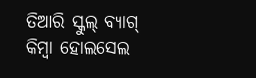ତିଆରି ସ୍କୁଲ୍ ବ୍ୟାଗ୍ କିମ୍ବା ହୋଲସେଲ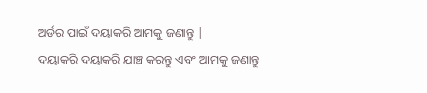ଅର୍ଡର ପାଇଁ ଦୟାକରି ଆମକୁ ଜଣାନ୍ତୁ |
ଦୟାକରି ଦୟାକରି ଯାଞ୍ଚ କରନ୍ତୁ ଏବଂ ଆମକୁ ଜଣାନ୍ତୁ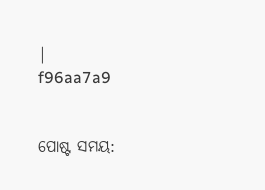|
f96aa7a9


ପୋଷ୍ଟ ସମୟ: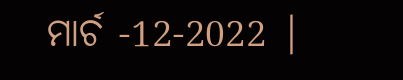ମାର୍ଚ -12-2022 |